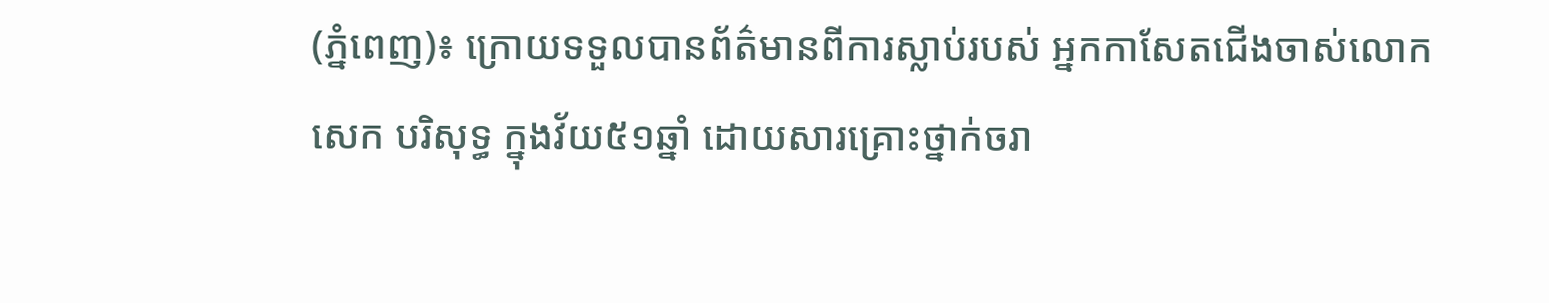(ភ្នំពេញ)៖ ក្រោយទទួលបានព័ត៌មានពីការស្លាប់របស់ អ្នកកាសែតជើងចាស់លោក សេក បរិសុទ្ធ ក្នុងវ័យ៥១ឆ្នាំ ដោយសារគ្រោះថ្នាក់ចរា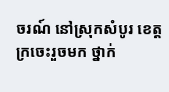ចរណ៍ នៅស្រុកសំបូរ ខេត្តក្រចេះរួចមក ថ្នាក់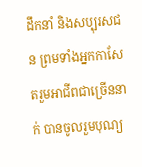ដឹកនាំ និងសប្បុរសជន ព្រមទាំងអ្នកកាសែតរួមអាជីពជាច្រើននាក់ បានចូលរួមបុណ្យ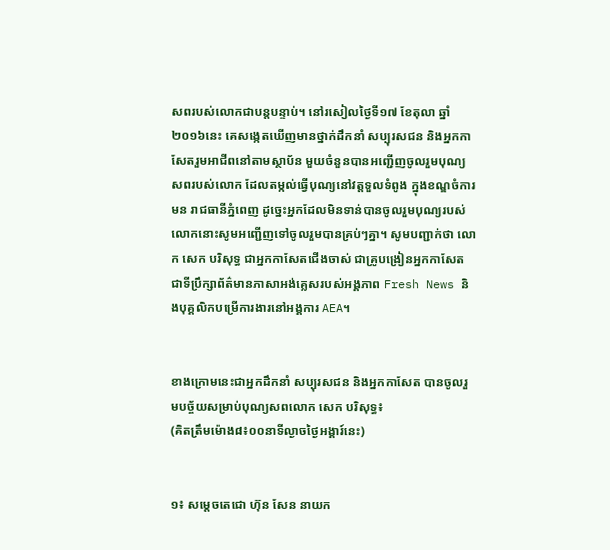សពរបស់លោកជាបន្តបន្ទាប់។ នៅរសៀលថ្ងៃទី១៧ ខែតុលា ឆ្នាំ២០១៦នេះ គេសង្កេតឃើញមានថ្នាក់ដឹកនាំ សប្បុរសជន និងអ្នកកាសែតរួមអាជីពនៅតាមស្ថាប័ន មួយចំនួនបានអញ្ជើញចូលរួមបុណ្យសពរបស់លោក ដែលតម្កល់ធ្វើបុណ្យនៅវត្តទួលទំពូង ក្នុងខណ្ឌចំការមន រាជធានីភ្នំពេញ ដូច្នេះអ្នកដែលមិនទាន់បានចូលរួមបុណ្យរបស់លោកនោះសូមអញ្ជើញទៅចូលរួមបានគ្រប់ៗគ្នា។ សូមបញ្ជាក់ថា លោក សេក បរិសុទ្ធ ជាអ្នកកាសែតជើងចាស់ ជាគ្រូបង្រៀនអ្នកកាសែត ជាទីប្រឹក្សាព័ត៌មានភាសាអង់គ្លេសរបស់អង្គភាព Fresh News និងបុគ្គលិកបម្រើការងារនៅអង្គការ AEA។


ខាងក្រោមនេះជាអ្នកដឹកនាំ សប្បុរសជន និងអ្នកកាសែត បានចូលរួមបច្ច័យសម្រាប់បុណ្យសពលោក សេក បរិសុទ្ធ៖
(គិតត្រឹមម៉ោង៨៖០០នាទីល្ងាចថ្ងៃអង្គារ៍នេះ)


១៖ សម្តេចតេជោ ហ៊ុន សែន នាយក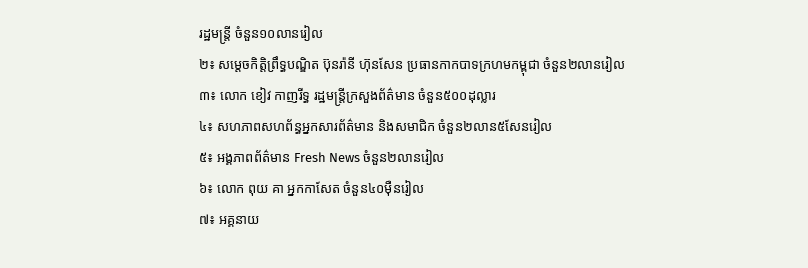រដ្ឋមន្រ្តី ចំនួន១០លានរៀល
២៖ សម្តេចកិត្តិព្រឹទ្ធបណ្ឌិត ប៊ុនរ៉ានី ហ៊ុនសែន ប្រធានកាកបាទក្រហមកម្ពុជា ចំនួន២លានរៀល
៣៖ លោក ខៀវ កាញរីទ្ធ រដ្ឋមន្រ្តីក្រសួងព័ត៌មាន ចំនួន៥០០ដុល្លារ
៤៖ សហភាពសហព័ន្ធអ្នកសារព័ត៌មាន និងសមាជិក ចំនួន២លាន៥សែនរៀល
៥៖ អង្គភាពព័ត៌មាន Fresh News ចំនួន២លានរៀល
៦៖ លោក ពុយ គា អ្នកកាសែត ចំនួន៤០ម៉ឺនរៀល
៧៖ អគ្គនាយ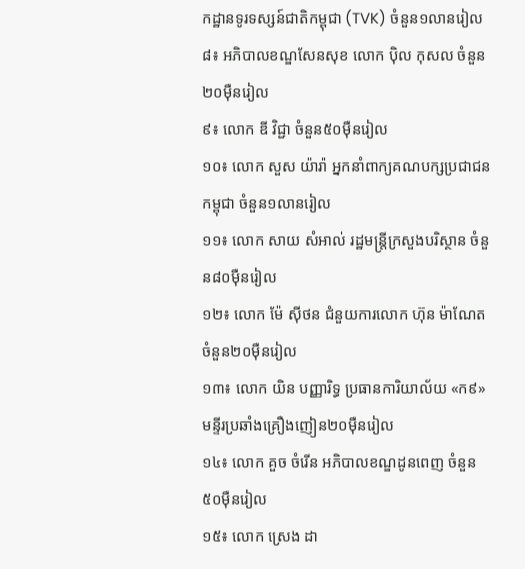កដ្ឋានទូរទស្សន៍ជាតិកម្ពុជា (TVK) ចំនួន១លានរៀល
៨៖ អភិបាលខណ្ឌសែនសុខ លោក ប៉ិល កុសល ចំនួន២០ម៉ឺនរៀល
៩៖ លោក ឌី វិជ្ជា ចំនួន៥០ម៉ឺនរៀល
១០៖ លោក សួស យ៉ារ៉ា អ្នកនាំពាក្យគណបក្សប្រជាជនកម្ពុជា ចំនួន១លានរៀល
១១៖ លោក សាយ សំអាល់ រដ្ឋមន្ត្រីក្រសួងបរិស្ថាន ចំនួន៨០ម៉ឺនរៀល
១២៖ លោក ម៉ែ ស៊ីថន ជំនួយការលោក ហ៊ុន ម៉ាណែត ចំនួន២០ម៉ឺនរៀល
១៣៖ លោក យិន បញ្ញារិទ្ធ ប្រធានការិយាល័យ «ក៩» មន្ទីរប្រឆាំងគ្រឿងញៀន២០ម៉ឺនរៀល
១៤៖ លោក គួច ចំរើន អភិបាលខណ្ឌដូនពេញ ចំនួន៥០ម៉ឺនរៀល
១៥៖ លោក ស្រេង ដា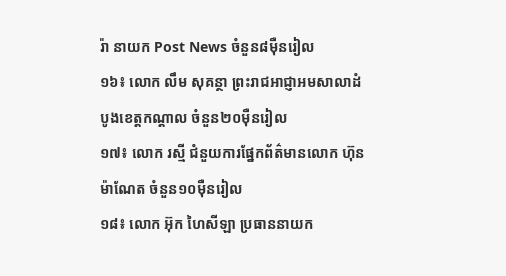រ៉ា នាយក Post News ចំនួន៨ម៉ឺនរៀល
១៦៖ លោក លឹម សុគន្ថា ព្រះរាជអាជ្ញាអមសាលាដំបូងខេត្តកណ្តាល ចំនួន២០ម៉ឺនរៀល
១៧៖ លោក រស្មី ជំនួយការផ្នែកព័ត៌មានលោក ហ៊ុន ម៉ាណែត ចំនួន១០ម៉ឺនរៀល
១៨៖ លោក អ៊ុក ហៃសីឡា ប្រធាននាយក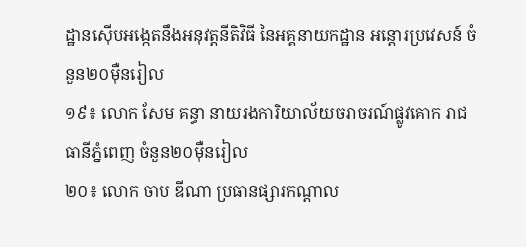ដ្ឋានស៊ើបអង្កេតនឹងអនុវត្តនីតិវិធី នៃអគ្គនាយកដ្ឋាន អន្តោរប្រវេសន៍ ចំនួន២០ម៉ឺនរៀល
១៩៖ លោក សែម គន្ធា នាយរងការិយាល័យចរាចរណ៍ផ្លូវគោក រាជធានីភ្នំពេញ ចំនួន២០ម៉ឺនរៀល
២០៖ លោក ចាប ឌីណា ប្រធានផ្សារកណ្តាល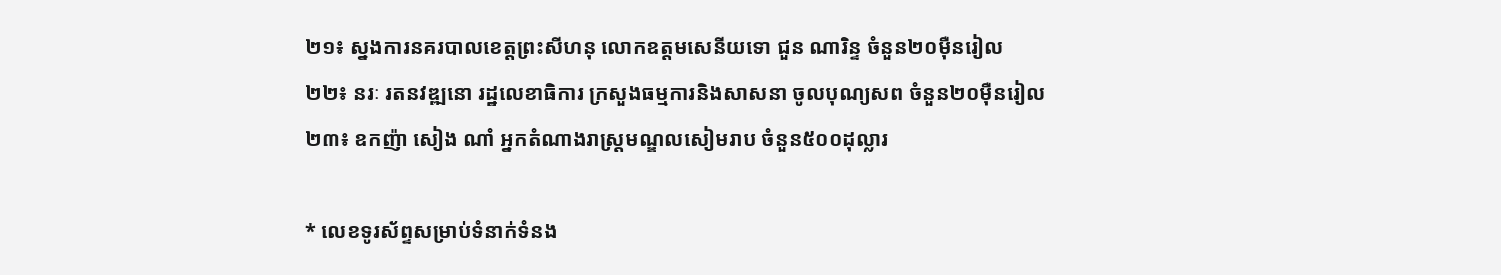២១៖ ស្នងការនគរបាលខេត្តព្រះសីហនុ លោកឧត្តមសេនីយទោ ជួន ណារិន្ទ ចំនួន២០ម៉ឺនរៀល
២២៖ នរៈ រតនវឌ្ឍនោ រដ្ឋលេខាធិការ ក្រសួងធម្មការនិងសាសនា ចូលបុណ្យសព ចំនួន២០ម៉ឺនរៀល
២៣៖ ឧកញ៉ា សៀង ណាំ អ្នកតំណាងរាស្រ្តមណ្ឌលសៀមរាប ចំនួន៥០០ដុល្លារ

* លេខទូរស័ព្ទសម្រាប់ទំនាក់ទំនង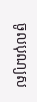ចូលបុណ្យស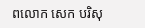ពលោក សេក បរិសុ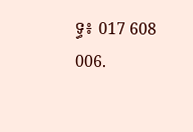ទ្ធ៖ 017 608 006.